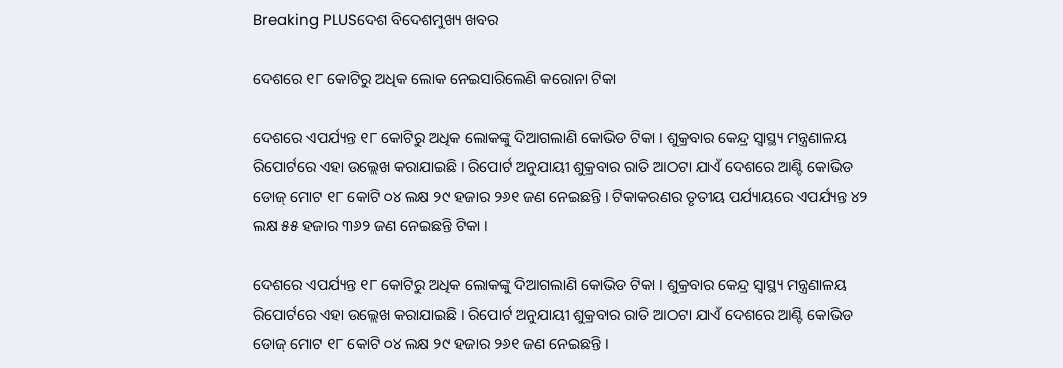Breaking PLUSଦେଶ ବିଦେଶମୁଖ୍ୟ ଖବର

ଦେଶରେ ୧୮ କୋଟିରୁ ଅଧିକ ଲୋକ ନେଇସାରିଲେଣି କରୋନା ଟିକା

ଦେଶରେ ଏପର୍ଯ୍ୟନ୍ତ ୧୮ କୋଟିରୁ ଅଧିକ ଲୋକଙ୍କୁ ଦିଆଗଲାଣି କୋଭିଡ ଟିକା । ଶୁକ୍ରବାର କେନ୍ଦ୍ର ସ୍ୱାସ୍ଥ୍ୟ ମନ୍ତ୍ରଣାଳୟ ରିପୋର୍ଟରେ ଏହା ଉଲ୍ଲେଖ କରାଯାଇଛି । ରିପୋର୍ଟ ଅନୁଯାୟୀ ଶୁକ୍ରବାର ରାତି ଆଠଟା ଯାଏଁ ଦେଶରେ ଆଣ୍ଟି କୋଭିଡ ଡୋଜ୍ ମୋଟ ୧୮ କୋଟି ୦୪ ଲକ୍ଷ ୨୯ ହଜାର ୨୬୧ ଜଣ ନେଇଛନ୍ତି । ଟିକାକରଣର ତୃତୀୟ ପର୍ଯ୍ୟାୟରେ ଏପର୍ଯ୍ୟନ୍ତ ୪୨ ଲକ୍ଷ ୫୫ ହଜାର ୩୬୨ ଜଣ ନେଇଛନ୍ତି ଟିକା ।

ଦେଶରେ ଏପର୍ଯ୍ୟନ୍ତ ୧୮ କୋଟିରୁ ଅଧିକ ଲୋକଙ୍କୁ ଦିଆଗଲାଣି କୋଭିଡ ଟିକା । ଶୁକ୍ରବାର କେନ୍ଦ୍ର ସ୍ୱାସ୍ଥ୍ୟ ମନ୍ତ୍ରଣାଳୟ ରିପୋର୍ଟରେ ଏହା ଉଲ୍ଲେଖ କରାଯାଇଛି । ରିପୋର୍ଟ ଅନୁଯାୟୀ ଶୁକ୍ରବାର ରାତି ଆଠଟା ଯାଏଁ ଦେଶରେ ଆଣ୍ଟି କୋଭିଡ ଡୋଜ୍ ମୋଟ ୧୮ କୋଟି ୦୪ ଲକ୍ଷ ୨୯ ହଜାର ୨୬୧ ଜଣ ନେଇଛନ୍ତି ।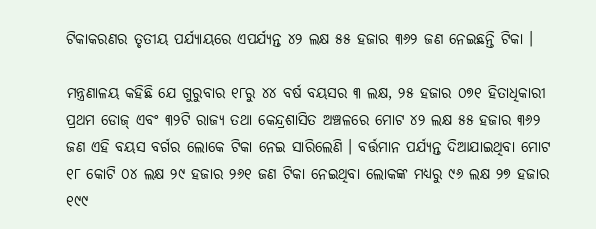ଟିକାକରଣର ତୃତୀୟ ପର୍ଯ୍ୟାୟରେ ଏପର୍ଯ୍ୟନ୍ତ ୪୨ ଲକ୍ଷ ୫୫ ହଜାର ୩୬୨ ଜଣ ନେଇଛନ୍ତି ଟିକା ।

ମନ୍ତ୍ରଣାଳୟ କହିଛି ଯେ ଗୁରୁବାର ୧୮ରୁ ୪୪ ବର୍ଷ ବୟସର ୩ ଲକ୍ଷ, ୨୫ ହଜାର ୦୭୧ ହିତାଧିକାରୀ ପ୍ରଥମ ଡୋଜ୍ ଏବଂ ୩୨ଟି ରାଜ୍ୟ ତଥା କେନ୍ଦ୍ରଶାସିତ ଅଞ୍ଚଳରେ ମୋଟ ୪୨ ଲକ୍ଷ ୫୫ ହଜାର ୩୬୨ ଜଣ ଏହି ବୟସ ବର୍ଗର ଲୋକେ ଟିକା ନେଇ ସାରିଲେଣି । ବର୍ତ୍ତମାନ ପର୍ଯ୍ୟନ୍ତ ଦିଆଯାଇଥିବା ମୋଟ ୧୮ କୋଟି ୦୪ ଲକ୍ଷ ୨୯ ହଜାର ୨୬୧ ଜଣ ଟିକା ନେଇଥିବା ଲୋକଙ୍କ ମଧ୍ୟରୁ ୯୬ ଲକ୍ଷ ୨୭ ହଜାର ୧୯୯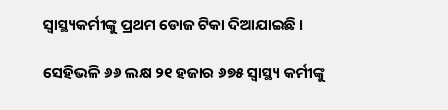ସ୍ୱାସ୍ଥ୍ୟକର୍ମୀଙ୍କୁ ପ୍ରଥମ ଡୋଜ ଟିକା ଦିଆଯାଇଛି ।

ସେହିଭଳି ୬୬ ଲକ୍ଷ ୨୧ ହଜାର ୬୭୫ ସ୍ୱାସ୍ଥ୍ୟ କର୍ମୀଙ୍କୁ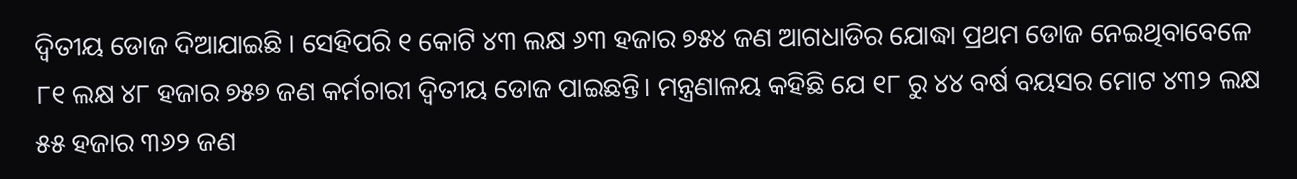ଦ୍ୱିତୀୟ ଡୋଜ ଦିଆଯାଇଛି । ସେହିପରି ୧ କୋଟି ୪୩ ଲକ୍ଷ ୬୩ ହଜାର ୭୫୪ ଜଣ ଆଗଧାଡିର ଯୋଦ୍ଧା ପ୍ରଥମ ଡୋଜ ନେଇଥିବାବେଳେ ୮୧ ଲକ୍ଷ ୪୮ ହଜାର ୭୫୭ ଜଣ କର୍ମଚାରୀ ଦ୍ୱିତୀୟ ଡୋଜ ପାଇଛନ୍ତି। ମନ୍ତ୍ରଣାଳୟ କହିଛି ଯେ ୧୮ ରୁ ୪୪ ବର୍ଷ ବୟସର ମୋଟ ୪୩୨ ଲକ୍ଷ ୫୫ ହଜାର ୩୬୨ ଜଣ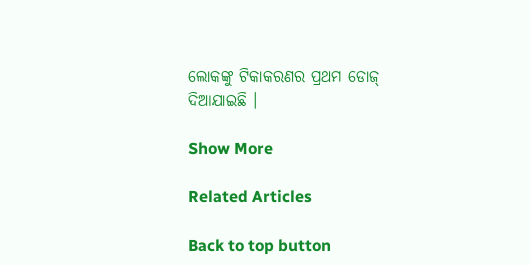ଲୋକଙ୍କୁ ଟିକାକରଣର ପ୍ରଥମ ଡୋଜ୍ ଦିଆଯାଇଛି ।

Show More

Related Articles

Back to top button